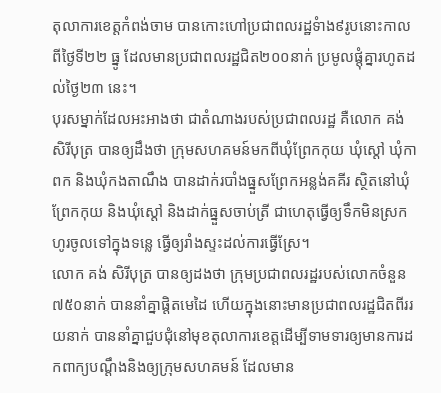តុលាការខេត្តកំពង់ចាម បានកោះហៅប្រជាពលរដ្ឋទំាង៩រូបនោះកាលពីថ្ងៃទី២២ ធ្នូ ដែលមានប្រជាពលរដ្ឋជិត២០០នាក់ ប្រមូលផ្តុំគ្នារហូតដល់ថ្ងៃ២៣ នេះ។
បុរសម្នាក់ដែលអះអាងថា ជាតំណាងរបស់ប្រជាពលរដ្ឋ គឺលោក គង់ សិរីបុត្រ បានឲ្យដឹងថា ក្រុមសហគមន៍មកពីឃុំព្រែកកុយ ឃុំស្ដៅ ឃុំកាពក និងឃុំកងតាណឹង បានដាក់របាំងធ្នួសព្រែកអន្លង់គគីរ ស្ថិតនៅឃុំព្រែកកុយ និងឃុំស្ដៅ និងដាក់ធ្នួសចាប់ត្រី ជាហេតុធ្វើឲ្យទឹកមិនស្រកហូរចូលទៅក្នុងទន្លេ ធ្វើឲ្យរាំងស្ទះដល់ការធ្វើស្រែ។
លោក គង់ សិរីបុត្រ បានឲ្យដងថា ក្រុមប្រជាពលរដ្ឋរបស់លោកចំនួន ៧៥០នាក់ បាននាំគ្នាផ្ដិតមេដៃ ហើយក្នុងនោះមានប្រជាពលរដ្ឋជិតពីររយនាក់ បាននាំគ្នាជួបជុំនៅមុខតុលាការខេត្តដើម្បីទាមទារឲ្យមានការដកពាក្យបណ្ដឹងនិងឲ្យក្រុមសហគមន៍ ដែលមាន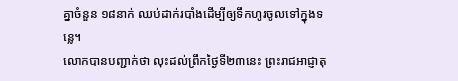គ្នាចំនួន ១៨នាក់ ឈប់ដាក់របាំងដើម្បីឲ្យទឹកហូរចូលទៅក្នុងទន្លេ។
លោកបានបញ្ជាក់ថា លុះដល់ព្រឹកថ្ងៃទី២៣នេះ ព្រះរាជអាជ្ញាតុ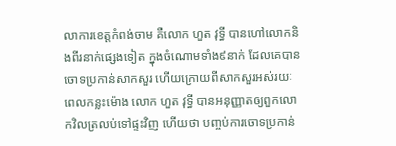លាការខេត្តកំពង់ចាម គឺលោក ហួត វុទ្ធី បានហៅលោកនិងពីរនាក់ផ្សេងទៀត ក្នុងចំណោមទាំង៩នាក់ ដែលគេបានចោទប្រកាន់សាកសួរ ហើយក្រោយពីសាកសួរអស់រយៈពេលកន្លះម៉ោង លោក ហួត វុទ្ធី បានអនុញ្ញាតឲ្យពួកលោកវិលត្រលប់ទៅផ្ទះវិញ ហើយថា បញ្ចប់ការចោទប្រកាន់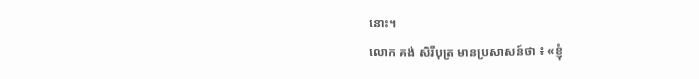នោះ។
លោក គង់ សិរីបុត្រ មានប្រសាសន៍ថា ៖ «ខ្ញុំ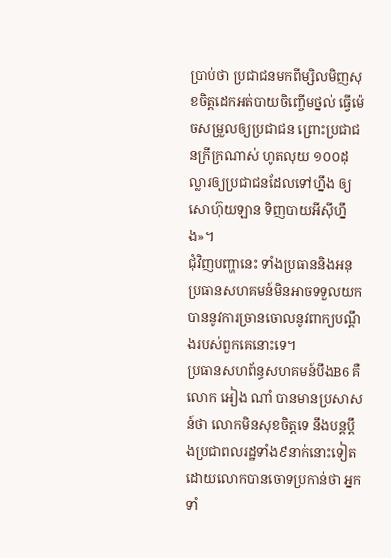ប្រាប់ថា ប្រជាជនមកពីម្សិលមិញសុខចិត្តដេកអត់បាយចិញ្ចើមថ្នល់ ធ្វើម៉េចសម្រួលឲ្យប្រជាជន ព្រោះប្រជាជនក្រីក្រណាស់ ហូតលុយ ១០០ដុល្លារឲ្យប្រជាជនដែលទៅហ្នឹង ឲ្យសោហ៊ុយឡាន ទិញបាយអីស៊ីហ្នឹង»។
ជុំវិញបញ្ហានេះ ទាំងប្រធាននិងអនុប្រធានសហគមន៍មិនអាចទទួលយកបាននូវការច្រានចោលនូវពាក្យបណ្តឹងរបស់ពួកគេនោះទេ។
ប្រធានសហព័ន្ធសហគមន៍បឹងB6 គឺលោក អៀង ណាំ បានមានប្រសាសន៍ថា លោកមិនសុខចិត្តទេ នឹងបន្តប្តឹងប្រជាពលរដ្ឋទាំង៩នាក់នោះទៀត ដោយលោកបានចោទប្រកាន់ថា អ្នកទាំ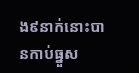ង៩នាក់នោះបានកាប់ធ្នួស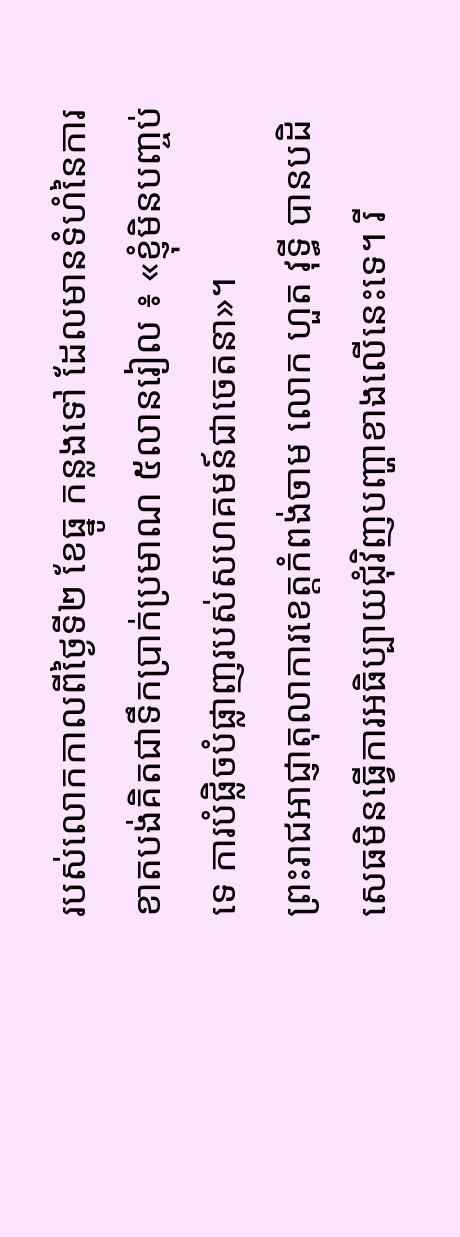របស់លោកកាលពីថ្ងៃទី២ ខែធ្នូ កន្លងទៅ ដែលមានទំហំនៃការខាតបង់គិតជាទឹកប្រាក់ប្រមាណ ៥លានរៀល ៖ «ខ្ញុំមិនបញ្ចប់ទេ ការបំផ្លិចបំផ្លាញរបស់សហគមន៍ជាចេតនា»។
ព្រះរាជអាជ្ញាតុលាការខេត្តកំពង់ចាម លោក ហួត វុទ្ធី បានបដិសេធមិនធ្វើការអធិប្បាយជុំវិញបញ្ហាខាងលើនេះទេ។ រី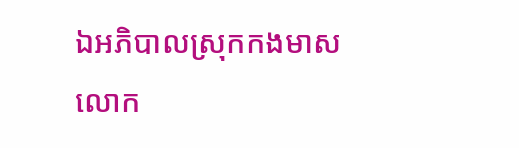ឯអភិបាលស្រុកកងមាស លោក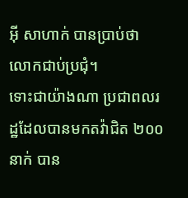អ៊ី សាហាក់ បានប្រាប់ថា លោកជាប់ប្រជុំ។
ទោះជាយ៉ាងណា ប្រជាពលរដ្ឋដែលបានមកតវ៉ាជិត ២០០នាក់ បាន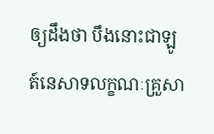ឲ្យដឹងថា បឹងនោះជាឡូត៍នេសាទលក្ខណៈគ្រួសា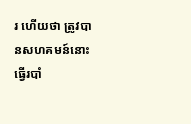រ ហើយថា ត្រូវបានសហគមន៍នោះធ្វើរបាំ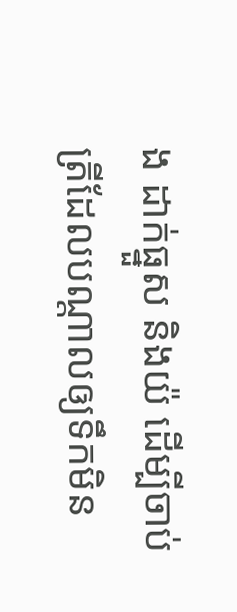ង ដាក់ធ្នួស និងយ៉ ដើម្បីចាប់ត្រីដែលបណ្ដាលឲ្យទឹកមិន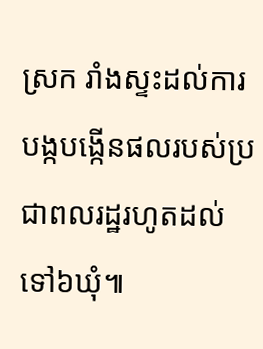ស្រក រាំងស្ទះដល់ការបង្កបង្កើនផលរបស់ប្រជាពលរដ្ឋរហូតដល់ទៅ៦ឃុំ៕